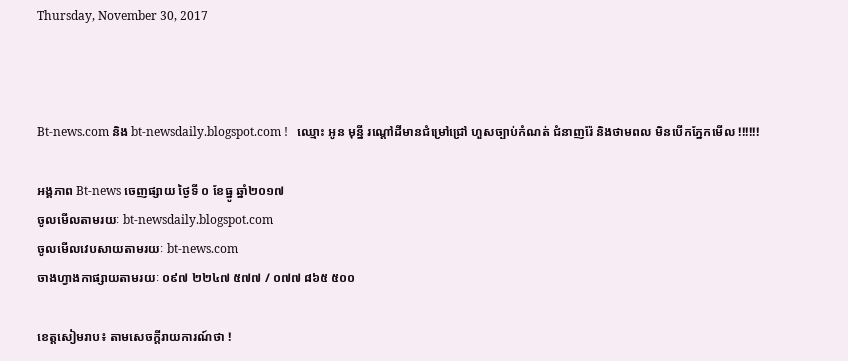Thursday, November 30, 2017



Bt-news.com និង bt-newsdaily.blogspot.com !   ឈ្មោះ អូន មុន្នី រណ្តៅដីមានជំម្រៅជ្រៅ ហួសច្បាប់កំណត់ ជំនាញរ៉ែ និងថាមពល មិនបើកភ្នែកមើល !!!!!!

អង្គភាព Bt-news ចេញផ្សាយ ថ្ងៃទី ០ ខែធ្នូ ឆ្នាំ២០១៧
ចូលមើលតាមរយៈ bt-newsdaily.blogspot.com
ចូលមើលវេបសាយតាមរយៈ bt-news.com
ចាងហ្វាងកាផ្សាយតាមរយៈ ០៩៧ ២២៤៧ ៥៧៧ / ០៧៧ ៨៦៥ ៥០០

ខេត្តសៀមរាប៖ តាមសេចក្តីរាយការណ៍ថា !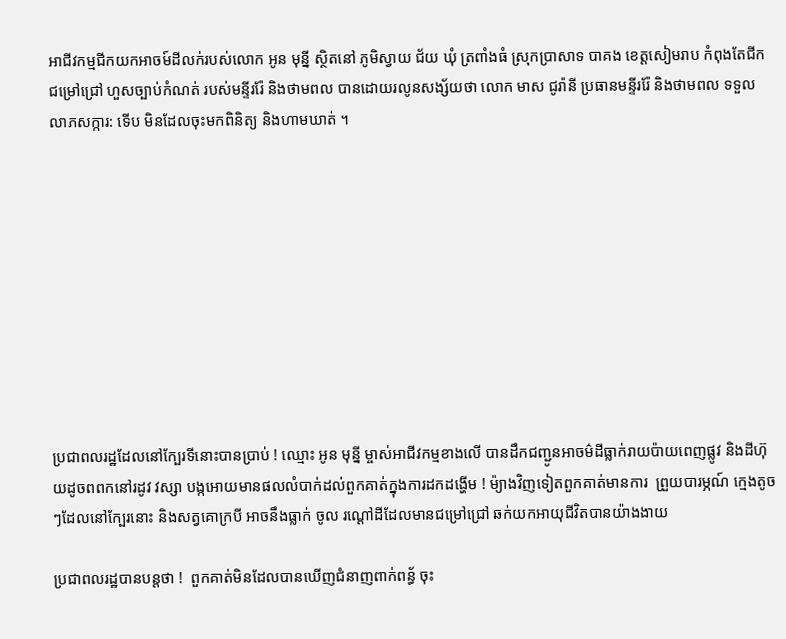អាជីវកម្មជីកយកអាចម៍ដីលក់របស់លោក អូន មុន្នី ស្ថិតនៅ ភូមិស្វាយ ជ័យ ឃុំ ត្រពាំងធំ ស្រុកប្រាសាទ បាគង ខេត្តសៀមរាប កំពុងតែជីកជម្រៅជ្រៅ ហួសច្បាប់កំណត់ របស់មន្ទីររ៉ែ និងថាមពល បានដោយរលូនសង្ស័យថា លោក មាស ជូរ៉ានី ប្រធានមន្ទីររ៉ែ និងថាមពល ទទួលលាភសក្ការ: ទើប មិនដែលចុះមកពិនិត្យ និងហាមឃាត់ ។










ប្រជាពលរដ្ឋដែលនៅក្បែរទីនោះបានប្រាប់ ! ឈ្មោះ អូន មុន្នី ម្ចាស់អាជីវកម្មខាងលើ បានដឹកជញ្ជូនអាចម៌ដីធ្លាក់រាយប៉ាយពេញផ្លូវ និងដីហ៊ុយដូចពពកនៅរដូវ វស្សា បង្កអោយមានផលលំបាក់ដល់ពួកគាត់ក្នុងការដកដង្ហើម ! ម៉្យាងវិញទៀតពួកគាត់មានការ  ព្រួយបារម្ភណ៍ ក្មេងតូចៗដែលនៅក្បែរនោះ និងសត្វគោក្របី អាចនឹងធ្លាក់ ចូល រណ្តៅដីដែលមានជម្រៅជ្រៅ ឆក់យកអាយុជីវិតបានយ៉ាងងាយ

ប្រជាពលរដ្ឋបានបន្តថា !  ពួកគាត់មិនដែលបានឃើញជំនាញពាក់ពន្ធ័ ចុះ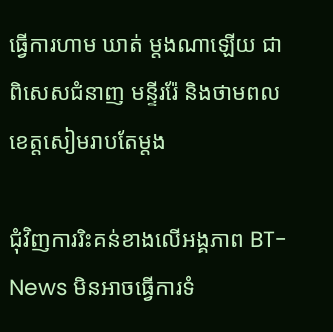ធ្វើការហាម ឃាត់ ម្តងណាឡើយ ជាពិសេសជំនាញ មន្ទីររ៉ែ និងថាមពលខេត្តសៀមរាបតែម្តង

ជុំវិញការរិះគន់ខាងលើអង្គភាព BT-News មិនអាចធ្វើការទំ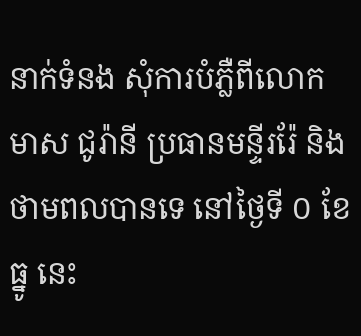នាក់ទំនង សុំការបំភ្លឺពីលោក មាស ជូរ៉ានី ប្រធានមន្ទីររ៉ែ និងថាមពលបានទេ នៅថ្ងៃទី ០ ខែធ្នូ នេះ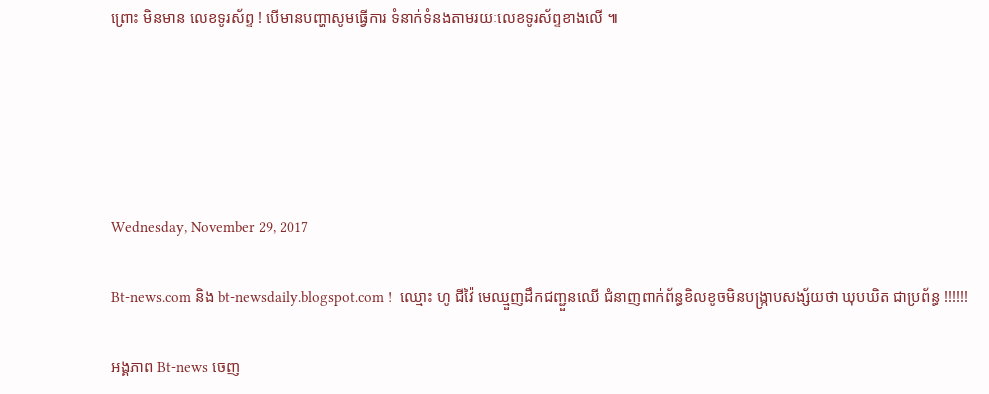ព្រោះ មិនមាន លេខទូរស័ព្ទ ! បើមានបញ្ហាសូមធ្វើការ ទំនាក់ទំនងតាមរយៈលេខទូរស័ព្ទខាងលើ ៕





Wednesday, November 29, 2017

Bt-news.com និង bt-newsdaily.blogspot.com !  ឈ្មោះ ហូ ជីវ៉ៃ មេឈ្មួញដឹកជញ្ជួនឈើ ជំនាញពាក់ព័ន្ធខិលខូចមិនបង្រ្កាបសង្ស័យថា ឃុបឃិត ជាប្រព័ន្ធ !!!!!!

អង្គភាព Bt-news ចេញ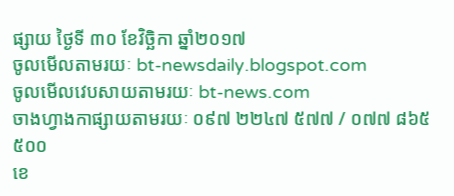ផ្សាយ ថ្ងៃទី ៣០ ខែវិច្ឆិកា ឆ្នាំ២០១៧
ចូលមើលតាមរយៈ bt-newsdaily.blogspot.com
ចូលមើលវេបសាយតាមរយៈ bt-news.com
ចាងហ្វាងកាផ្សាយតាមរយៈ ០៩៧ ២២៤៧ ៥៧៧ / ០៧៧ ៨៦៥ ៥០០
ខេ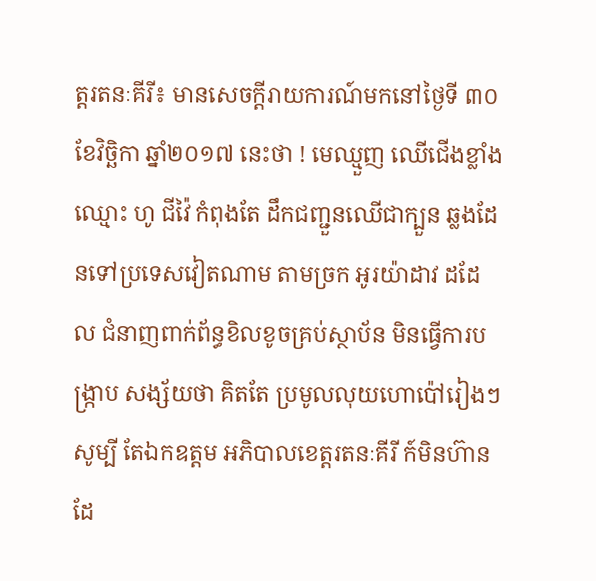ត្តរតនៈគីរី៖ មានសេចក្តីរាយការណ៍មកនៅថ្ងៃទី ៣០ ខែវិច្ឆិកា ឆ្នាំ២០១៧ នេះថា ! មេឈ្មួញ ឈើជើងខ្លាំង ឈ្មោះ ហូ ជីវ៉ៃ កំពុងតែ ដឹកជញ្ជួនឈើជាក្បួន ឆ្លងដែនទៅប្រទេសវៀតណាម តាមច្រក អូរយ៉ាដាវ ដដែល ជំនាញពាក់ព័ន្ធខិលខូចគ្រប់ស្ថាប័ន មិនធ្វើការបង្រ្កាប សង្ស័យថា គិតតែ ប្រមូលលុយហោប៉ៅរៀងៗ សូម្បី តែឯកឧត្តម អភិបាលខេត្តរតនៈគីរី ក៍មិនហ៊ានដែ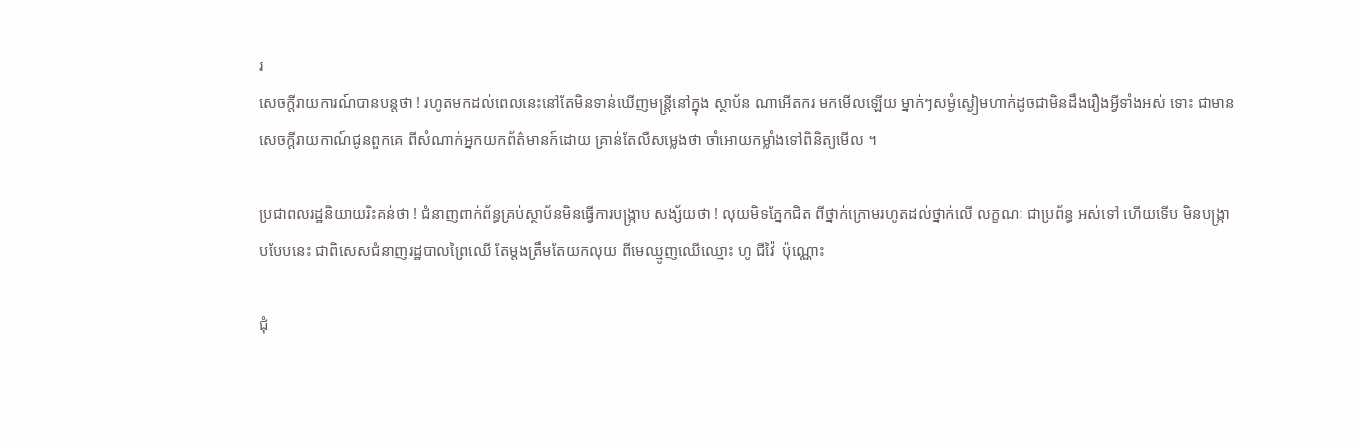រ
សេចក្តីរាយការណ៍បានបន្តថា ! រហូតមកដល់ពេលនេះនៅតែមិនទាន់ឃើញមន្រ្តីនៅក្នុង ស្ថាប័ន ណាអើតករ មកមើលឡើយ ម្នាក់ៗសម្ងំស្ងៀមហាក់ដូចជាមិនដឹងរឿងអ្វីទាំងអស់ ទោះ ជាមានសេចក្តីរាយកាណ៍ជូនពួកគេ ពីសំណាក់អ្នកយកព័ត៌មានក៍ដោយ គ្រាន់តែលឺសម្លេងថា ចាំអោយកម្លាំងទៅពិនិត្យមើល ។

ប្រជាពលរដ្ឋនិយាយរិះគន់ថា ! ជំនាញពាក់ព័ន្ធគ្រប់ស្ថាប័នមិនធ្វើការបង្រ្កាប សង្ស័យថា ! លុយមិទភ្នែកជិត ពីថ្នាក់ក្រោមរហូតដល់ថ្នាក់លើ លក្ខណៈ ជាប្រព័ន្ធ អស់ទៅ ហើយទើប មិនបង្រ្កាបបែបនេះ ជាពិសេសជំនាញរដ្ឋបាលព្រៃឈើ តែម្តងត្រឹមតែយកលុយ ពីមេឈ្មូញឈើឈ្មោះ ហូ ជីវ៉ៃ  ប៉ុណ្ណោះ

ជុំ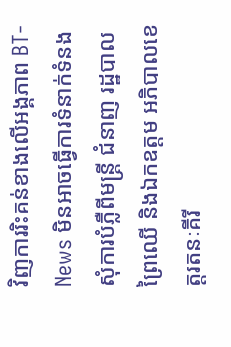វិញការរិះគន់ខាងលើអង្គភាព BT-News មិនអាចធ្វើការទំនាក់ទំនង សុំការបំភ្លឺពីមន្រ្តី ជំនាញ រដ្ឋបាលព្រៃឈើ និងឯកឧត្តម អភិបាលខេត្តរតនៈគីរី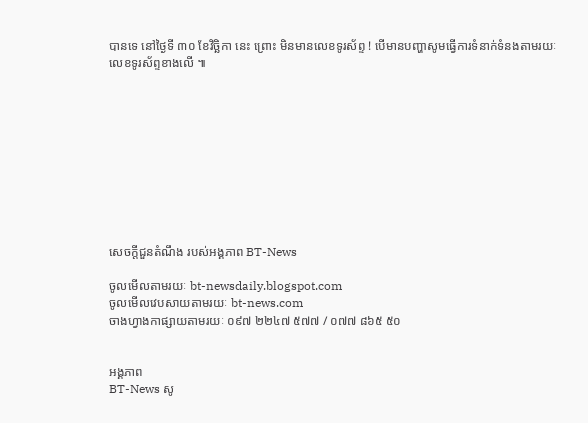បានទេ នៅថ្ងៃទី ៣០ ខែវិច្ឆិកា នេះ ព្រោះ មិនមានលេខទូរស័ព្ទ ! បើមានបញ្ហាសូមធ្វើការទំនាក់ទំនងតាមរយៈលេខទូរស័ព្ទខាងលើ ៕










សេចក្តីជួនតំណឹង របស់អង្គភាព BT-News

ចូលមើលតាមរយៈ bt-newsdaily.blogspot.com
ចូលមើលវេបសាយតាមរយៈ bt-news.com
ចាងហ្វាងកាផ្សាយតាមរយៈ ០៩៧ ២២៤៧ ៥៧៧ / ០៧៧ ៨៦៥ ៥០


អង្គភាព
BT-News សូ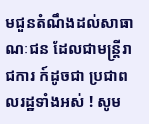មជួនតំណឹងដល់សាធាណៈជន ដែលជាមន្រ្តីរាជការ ក៍ដូចជា ប្រជាពលរដ្ឋទាំងអស់ ! សូម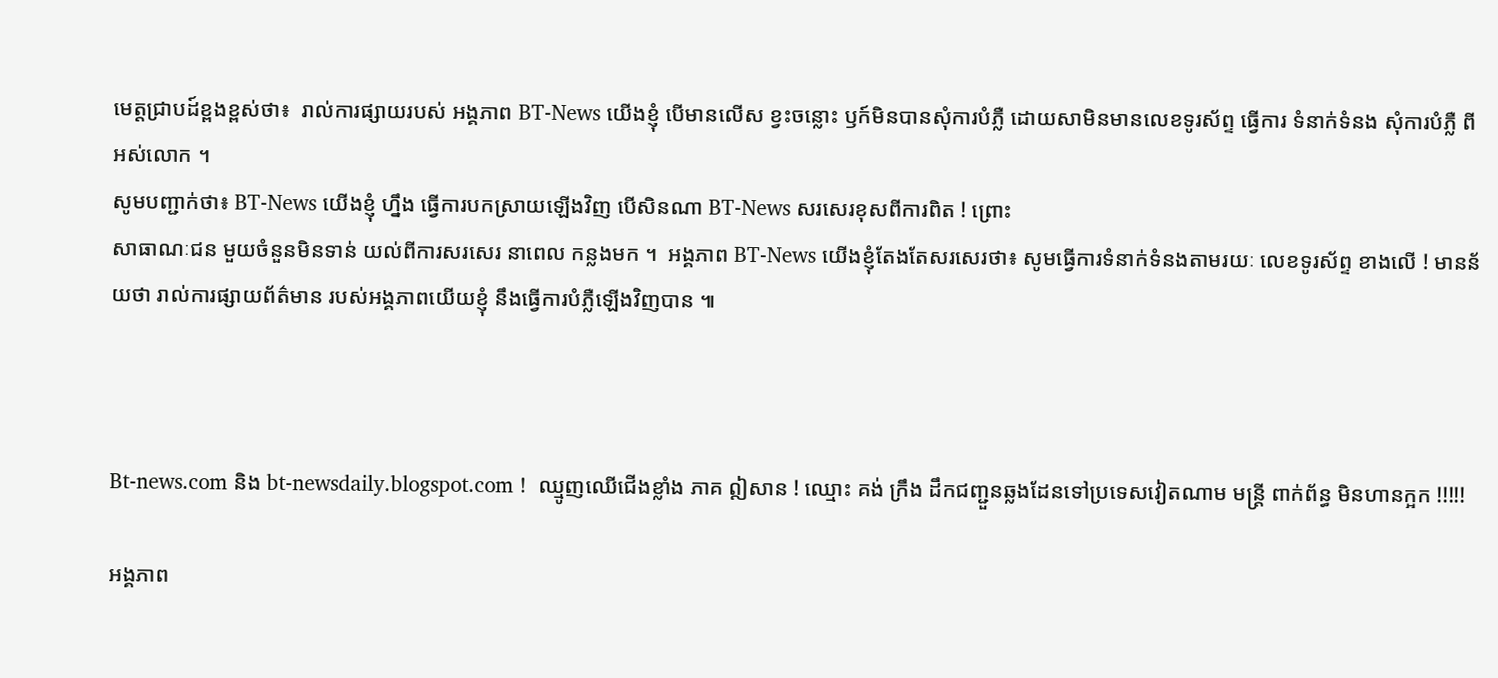មេត្តជ្រាបដ៍ខ្ពងខ្ពស់ថា៖  រាល់ការផ្សាយរបស់ អង្គភាព BT-News យើងខ្ញុំ បើមានលើស ខ្វះចន្លោះ ឫក៍មិនបានសុំការបំភ្លឺ ដោយសាមិនមានលេខទូរស័ព្ទ ធ្វើការ ទំនាក់ទំនង សុំការបំភ្លឺ ពីអស់លោក ។
សូមបញ្ជាក់ថា៖ BT-News យើងខ្ញុំ ហ្នឹង ធ្វើការបកស្រាយឡើងវិញ បើសិនណា BT-News សរសេរខុសពីការពិត ! ព្រោះ
សាធាណៈជន មួយចំនួនមិនទាន់ យល់ពីការសរសេរ នាពេល កន្លងមក ។  អង្គភាព BT-News យើងខ្ញុំតែងតែសរសេរថា៖ សូមធ្វើការទំនាក់ទំនងតាមរយៈ លេខទូរស័ព្ទ ខាងលើ ! មានន័យថា រាល់ការផ្សាយព័ត៌មាន របស់អង្គភាពយើយខ្ញុំ នឹងធ្វើការបំភ្លឺឡើងវិញបាន ៕



Bt-news.com និង bt-newsdaily.blogspot.com !  ឈ្មូញឈើជើងខ្លាំង ភាគ ឦសាន ! ឈ្មោះ គង់ ក្រឹង ដឹកជញ្ជួនឆ្លងដែនទៅប្រទេសវៀតណាម មន្រ្តី ពាក់ព័ន្ធ មិនហានក្អក !!!!!

អង្គភាព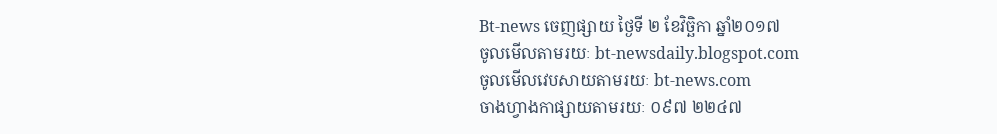Bt-news ចេញផ្សាយ ថ្ងៃទី ២ ខែវិច្ឆិកា ឆ្នាំ២០១៧
ចូលមើលតាមរយៈ bt-newsdaily.blogspot.com
ចូលមើលវេបសាយតាមរយៈ bt-news.com
ចាងហ្វាងកាផ្សាយតាមរយៈ ០៩៧ ២២៤៧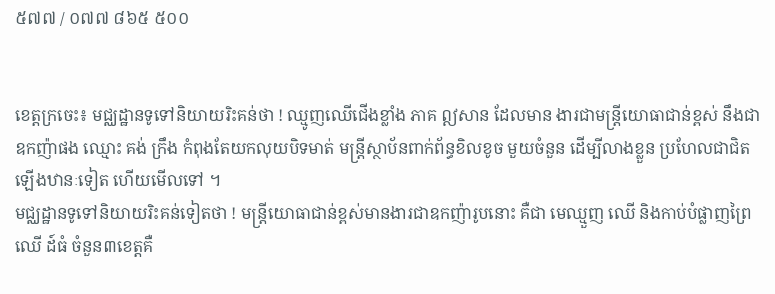៥៧៧ / ០៧៧ ៨៦៥ ៥០០


ខេត្តក្រចេះ៖ មជ្ឈដ្ឋានទូទៅនិយាយរិះគន់ថា ! ឈ្មូញឈើជើងខ្លាំង ភាគ ឦសាន ដែលមាន ងារជាមន្ត្រីយោធាជាន់ខ្ពស់ នឹងជាឧកញ៉ាផង ឈ្មោះ គង់ ក្រឹង កំពុងតែយកលុយបិទមាត់ មន្រ្តីស្ថាប័នពាក់ព័ន្ធខិលខូច មួយចំនួន ដើម្បីលាងខ្លួន ប្រហែលជាជិតឡើងឋានៈទៀត ហើយមើលទៅ ។
មជ្ឈដ្ឋានទូទៅនិយាយរិះគន់ទៀតថា ! មន្រ្តីយោធាជាន់ខ្ពស់មានងារជាឧកញ៉ារូបនោះ គឺជា មេឈ្មួញ ឈើ និងកាប់បំផ្លាញព្រៃឈើ ដ៍ធំ ចំនួន៣ខេត្តគឺ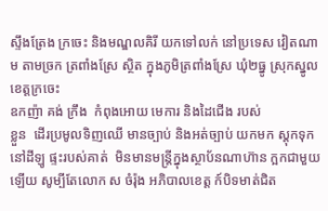ស្ទឹងត្រែង ក្រចេះ និងមណ្ឌលគិរី យកទៅលក់ នៅប្រទេស វៀតណាម តាមច្រក ត្រពាំងស្រែ ស្ថិត ក្នុងភូមិត្រពាំងស្រែ ឃុំ២ធ្នូ ស្រុកស្នូល ខេត្តក្រចេះ
ឧកញ៉ា គង់ ក្រឹង  កំពុងអោយ មេការ និងដៃជើង របស់
ខ្លួន  ដើរប្រមូលទិញឈើ មានច្បាប់ និងអត់ច្បាប់ យកមក ស្តុកទុក នៅដីឡូ ផ្ទះរបស់គាត់  មិនមានមន្ត្រីក្នុងស្ថាប័នណាហ៊ាន ក្អកជាមួយឡើយ សូម្បីតែលោក ស ចំរ៉ុង អភិបាលខេត្ត ក៍បិទមាត់ជិត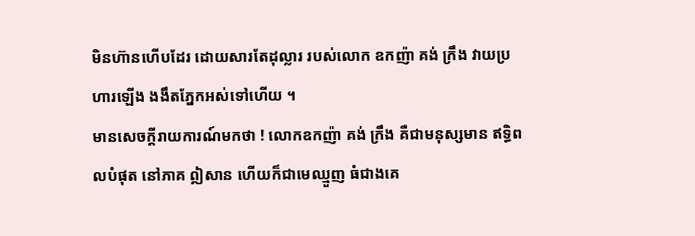មិនហ៊ានហើបដែរ ដោយសារតែដុល្លារ របស់លោក ឧកញ៉ា គង់ ក្រឹង វាយប្រហារឡើង ងងឹតភ្នែកអស់ទៅហើយ ។
មានសេចក្តីរាយការណ៍មកថា ! លោកឧកញ៉ា គង់ ក្រឹង គឺជាមនុស្សមាន ឥទ្ធិពលបំផុត នៅភាគ ឦសាន ហើយក៏ជាមេឈ្មួញ ធំជាងគេ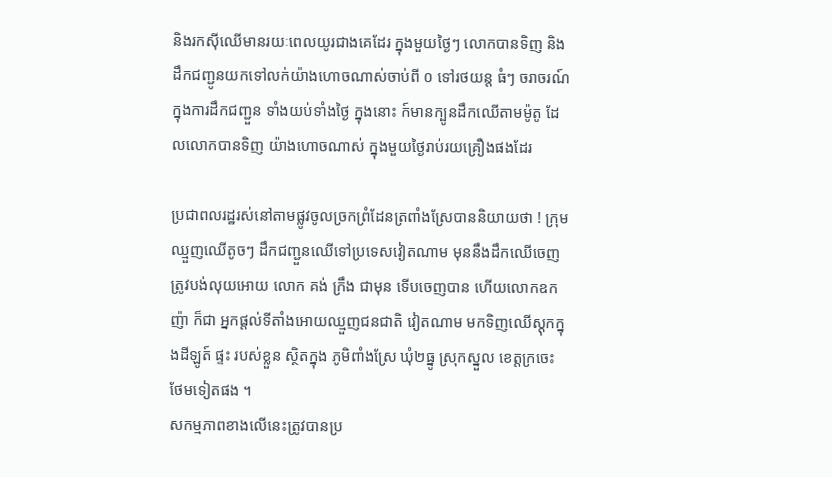និងរកស៊ីឈើមានរយៈពេលយូរជាងគេដែរ ក្នុងមួយថ្ងៃៗ លោកបានទិញ និងដឹកជញ្ជូនយកទៅលក់យ៉ាងហោចណាស់ចាប់ពី ០ ទៅរថយន្ត ធំៗ ចរាចរណ៍ក្នុងការដឹកជញ្ជួន ទាំងយប់ទាំងថ្ងៃ ក្នុងនោះ ក៍មានក្បូនដឹកឈើតាមម៉ូតូ ដែលលោកបានទិញ យ៉ាងហោចណាស់ ក្នុងមួយថ្ងៃរាប់រយគ្រឿងផងដែរ

ប្រជាពលរដ្ឋរស់នៅតាមផ្លូវចូលច្រកព្រំដែនត្រពាំងស្រែបាននិយាយថា ! ក្រុមឈ្មួញឈើតូចៗ ដឹកជញ្ជួនឈើទៅប្រទេសវៀតណាម មុននឹងដឹកឈើចេញ ត្រូវបង់លុយអោយ លោក គង់ ក្រឹង ជាមុន ទើបចេញបាន ហើយលោកឧកញ៉ា ក៏ជា អ្នកផ្តល់ទីតាំងអោយឈ្មួញជនជាតិ វៀតណាម មកទិញឈើស្តុកក្នុងដីឡូត៍ ផ្ទះ របស់ខ្លួន ស្ថិតក្នុង ភូមិពាំងស្រែ ឃុំ២ធ្នូ ស្រុកស្នួល ខេត្តក្រចេះ ថែមទៀតផង ។
សកម្មភាពខាងលើនេះត្រូវបានប្រ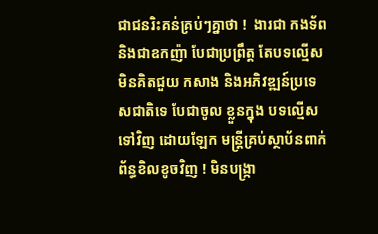ជាជនរិះគន់គ្រប់ៗគ្នាថា !  ងារជា កងទ័ព និងជាឧកញ៉ា បែជាប្រព្រឹត្ត តែបទល្មើស មិនគិតជួយ កសាង និងអភិវឌ្ឍន៍ប្រទេសជាតិទេ បែជាចូល ខ្លួនក្នុង បទល្មើស ទៅវិញ ដោយឡែក មន្រ្តីគ្រប់ស្ថាប័នពាក់ព័ន្ធខិលខូចវិញ ! មិនបង្រ្កា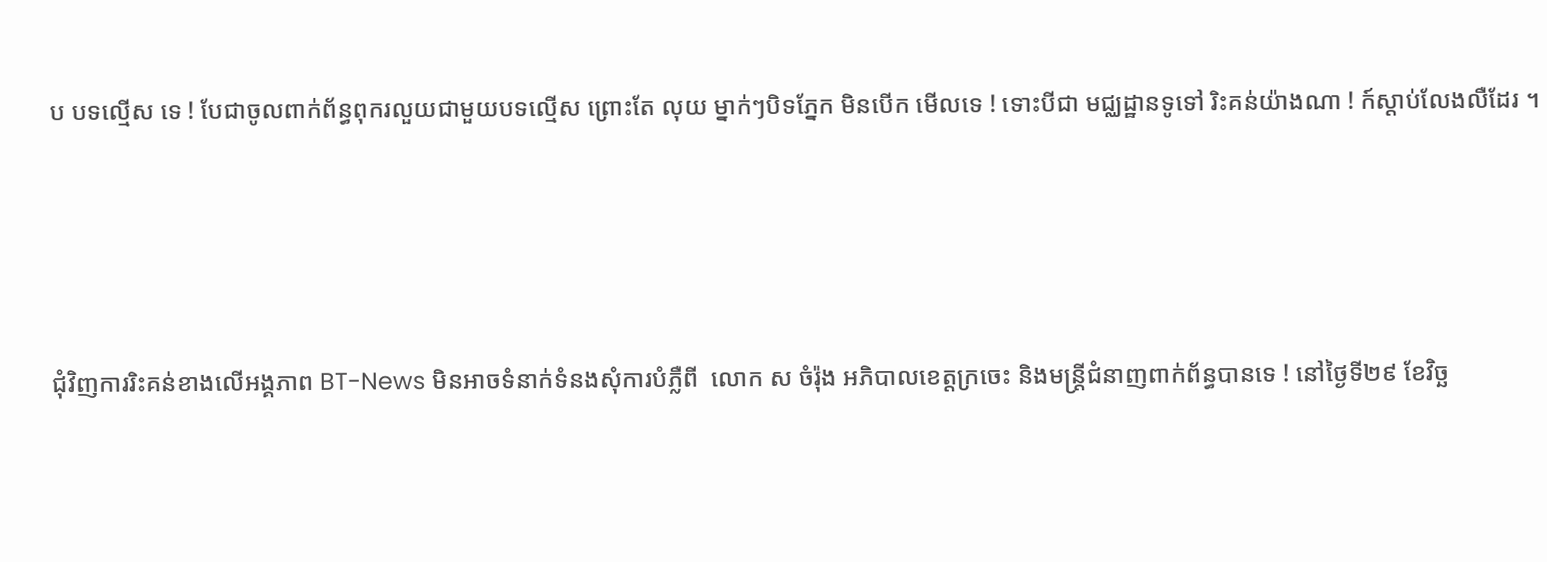ប បទល្មើស ទេ ! បែជាចូលពាក់ព័ន្ធពុករលួយជាមួយបទល្មើស ព្រោះតែ លុយ ម្នាក់ៗបិទភ្នែក មិនបើក មើលទេ ! ទោះបីជា មជ្ឈដ្ឋានទូទៅ រិះគន់យ៉ាងណា ! ក៍ស្តាប់លែងលឺដែរ ។




ជុំវិញការរិះគន់ខាងលើអង្គភាព BT-News មិនអាចទំនាក់ទំនងសុំការបំភ្លឺពី  លោក ស ចំរ៉ុង អភិបាលខេត្តក្រចេះ និងមន្រ្តីជំនាញពាក់ព័ន្ធបានទេ ! នៅថ្ងៃទី២៩ ខែវិច្ឆ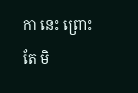កា នេះ ព្រោះតែ មិ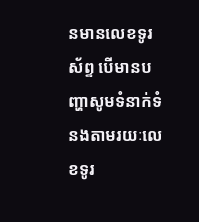នមានលេខទូរស័ព្ទ បើមានបញ្ហាសូមទំនាក់ទំនងតាមរយៈលេខទូរ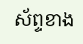ស័ព្ទខាង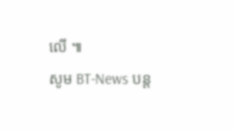លើ ៕
សូម BT-News បន្ត